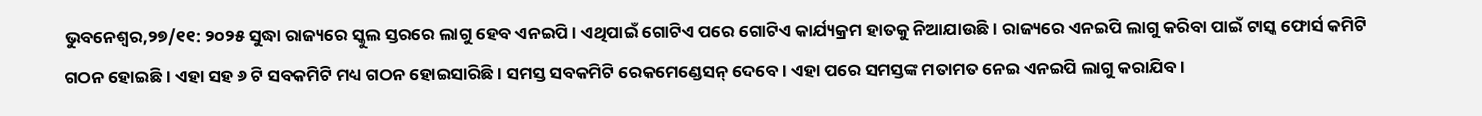ଭୁବନେଶ୍ୱର,୨୭/୧୧: ୨୦୨୫ ସୁଦ୍ଧା ରାଜ୍ୟରେ ସ୍କୁଲ ସ୍ତରରେ ଲାଗୁ ହେବ ଏନଇପି । ଏଥିପାଇଁ ଗୋଟିଏ ପରେ ଗୋଟିଏ କାର୍ଯ୍ୟକ୍ରମ ହାତକୁ ନିଆଯାଉଛି । ରାଜ୍ୟରେ ଏନଇପି ଲାଗୁ କରିବା ପାଇଁ ଟାସ୍କ ଫୋର୍ସ କମିଟି ଗଠନ ହୋଇଛି । ଏହା ସହ ୬ ଟି ସବକମିଟି ମଧ୍ୟ ଗଠନ ହୋଇସାରିଛି । ସମସ୍ତ ସବକମିଟି ରେକମେଣ୍ଡେସନ୍ ଦେବେ। ଏହା ପରେ ସମସ୍ତଙ୍କ ମତାମତ ନେଇ ଏନଇପି ଲାଗୁ କରାଯିବ ।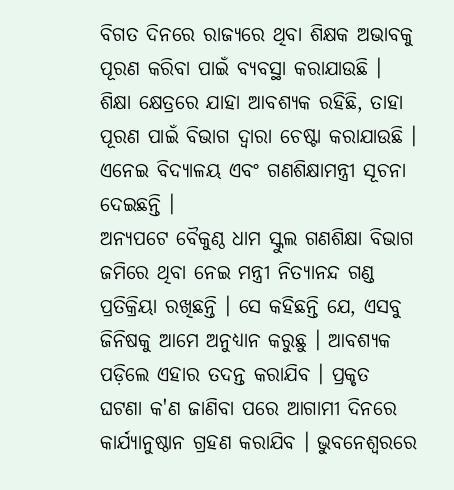ବିଗତ ଦିନରେ ରାଜ୍ୟରେ ଥିବା ଶିକ୍ଷକ ଅଭାବକୁ ପୂରଣ କରିବା ପାଇଁ ବ୍ୟବସ୍ଥା କରାଯାଉଛି । ଶିକ୍ଷା କ୍ଷେତ୍ରରେ ଯାହା ଆବଶ୍ୟକ ରହିଛି, ତାହା ପୂରଣ ପାଇଁ ବିଭାଗ ଦ୍ବାରା ଚେଷ୍ଟା କରାଯାଉଛି । ଏନେଇ ବିଦ୍ୟାଳୟ ଏବଂ ଗଣଶିକ୍ଷାମନ୍ତ୍ରୀ ସୂଚନା ଦେଇଛନ୍ତି ।
ଅନ୍ୟପଟେ ବୈକୁଣ୍ଠ ଧାମ ସ୍କୁଲ ଗଣଶିକ୍ଷା ବିଭାଗ ଜମିରେ ଥିବା ନେଇ ମନ୍ତ୍ରୀ ନିତ୍ୟାନନ୍ଦ ଗଣ୍ଡ ପ୍ରତିକ୍ରିୟା ରଖିଛନ୍ତି । ସେ କହିଛନ୍ତି ଯେ, ଏସବୁ ଜିନିଷକୁ ଆମେ ଅନୁଧ୍ୟାନ କରୁଛୁ । ଆବଶ୍ୟକ ପଡ଼ିଲେ ଏହାର ତଦନ୍ତ କରାଯିବ । ପ୍ରକୃତ ଘଟଣା କ'ଣ ଜାଣିବା ପରେ ଆଗାମୀ ଦିନରେ କାର୍ଯ୍ୟାନୁଷ୍ଠାନ ଗ୍ରହଣ କରାଯିବ । ଭୁବନେଶ୍ଵରରେ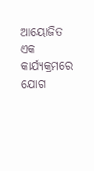ଆୟୋଜିତ ଏକ କାର୍ଯ୍ୟକ୍ରମରେ ଯୋଗ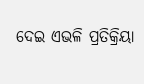ଦେଇ ଏଭଳି ପ୍ରତିକ୍ରିୟା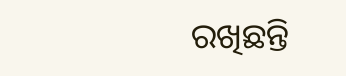ରଖିଛନ୍ତି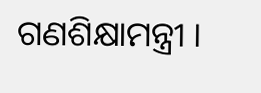ଗଣଶିକ୍ଷାମନ୍ତ୍ରୀ ।